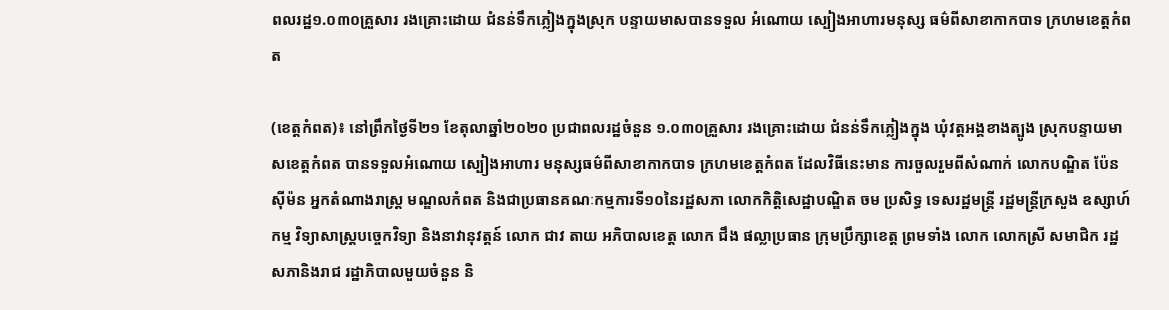ពលរដ្ឋ១.០៣០គ្រួសារ រងគ្រោះដោយ ជំនន់ទឹកភ្លៀងក្នុងស្រុក បន្ទាយមាសបានទទួល អំណោយ ស្បៀងអាហារមនុស្ស ធម៌ពីសាខាកាកបាទ ក្រហមខេត្តកំពត

(ខេត្តកំពត)៖ នៅព្រឹកថ្ងៃទី២១ ខែតុលាឆ្នាំ២០២០ ប្រជាពលរដ្ឋចំនួន ១.០៣០គ្រួសារ រងគ្រោះដោយ ជំនន់ទឹកភ្លៀងក្នុង ឃុំវត្តអង្គខាងត្បូង ស្រុកបន្ទាយមាសខេត្តកំពត បានទទួលអំណោយ ស្បៀងអាហារ មនុស្សធម៌ពីសាខាកាកបាទ ក្រហមខេត្តកំពត ដែលវិធីនេះមាន ការចួលរួមពីសំណាក់ លោកបណ្ឌិត ប៉ែន ស៊ីម៉ន អ្នកតំណាងរាស្រ្ត មណ្ឌលកំពត និងជាប្រធានគណៈកម្មការទី១០នៃរដ្ឋសភា លោកកិត្តិសេដ្ឋាបណ្ឌិត ចម ប្រសិទ្ធ ទេសរដ្ឋមន្ត្រី រដ្ឋមន្ត្រីក្រសួង ឧស្សាហ៍កម្ម វិទ្យាសាស្រ្តបច្ចេកវិទ្យា និងនាវានុវត្តន៍ លោក ជាវ តាយ អភិបាលខេត្ត លោក ជឹង ផល្លាប្រធាន ក្រុមប្រឹក្សាខេត្ត ព្រមទាំង លោក លោកស្រី សមាជិក រដ្ឋសភានិងរាជ រដ្ឋាភិបាលមួយចំនួន និ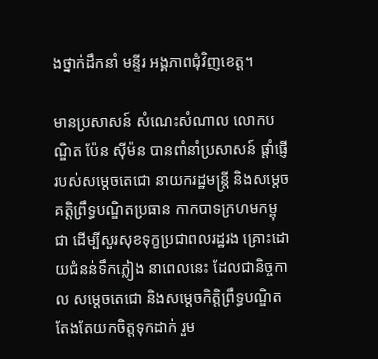ងថ្នាក់ដឹកនាំ មន្ទីរ អង្គភាពជុំវិញខេត្ត។

មានប្រសាសន៍ សំណេះសំណាល លោកបណ្ឌិត ប៉ែន ស៊ីម៉ន បានពាំនាំប្រសាសន៍ ផ្ដាំផ្ញើរបស់សម្តេចតេជោ នាយករដ្ឋមន្ត្រី និងសម្តេច គត្តិព្រឹទ្ធបណ្ឌិតប្រធាន កាកបាទក្រហមកម្ពុជា ដើម្បីសួរសុខទុក្ខប្រជាពលរដ្ឋរង គ្រោះដោយជំនន់ទឹកភ្លៀង នាពេលនេះ ដែលជានិច្ចកាល សម្ដេចតេជោ និងសម្ដេចកិត្តិព្រឹទ្ធបណ្ឌិត តែងតែយកចិត្តទុកដាក់ រួម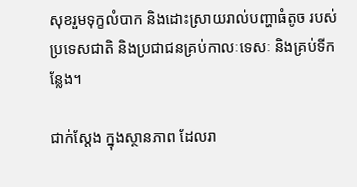សុខរួមទុក្ខលំបាក និងដោះស្រាយរាល់បញ្ហាធំតូច របស់ប្រទេសជាតិ និងប្រជាជនគ្រប់កាលៈទេសៈ និងគ្រប់ទីកន្លែង។

ជាក់ស្ដែង ក្នុងស្ថានភាព ដែលរា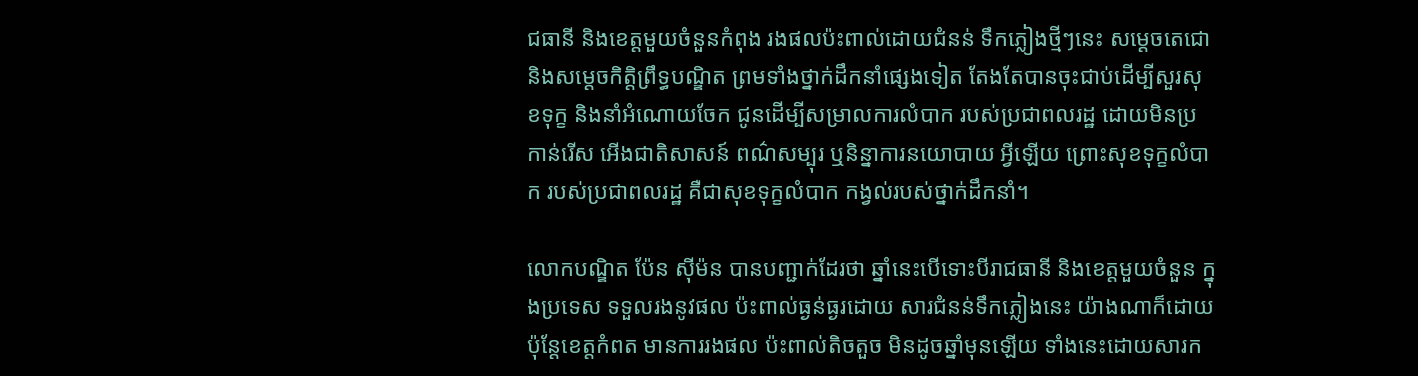ជធានី និងខេត្តមួយចំនួនកំពុង រងផលប៉ះពាល់ដោយជំនន់ ទឹកភ្លៀងថ្មីៗនេះ សម្ដេចតេជោ និងសម្ដេចកិត្តិព្រឹទ្ធបណ្ឌិត ព្រមទាំងថ្នាក់ដឹកនាំផ្សេងទៀត តែងតែបានចុះជាប់ដើម្បីសួរសុខទុក្ខ និងនាំអំណោយចែក ជូនដើម្បីសម្រាលការលំបាក របស់ប្រជាពលរដ្ឋ ដោយមិនប្រកាន់រើស អើងជាតិសាសន៍ ពណ៌សម្បុរ ឬនិន្នាការនយោបាយ អ្វីឡើយ ព្រោះសុខទុក្ខលំបាក របស់ប្រជាពលរដ្ឋ គឺជាសុខទុក្ខលំបាក កង្វល់របស់ថ្នាក់ដឹកនាំ។

លោកបណ្ឌិត ប៉ែន ស៊ីម៉ន បានបញ្ជាក់ដែរថា ឆ្នាំនេះបើទោះបីរាជធានី និងខេត្តមួយចំនួន ក្នុងប្រទេស ទទួលរងនូវផល ប៉ះពាល់ធ្ងន់ធ្ងរដោយ សារជំនន់ទឹកភ្លៀងនេះ យ៉ាងណាក៏ដោយ ប៉ុន្តែខេត្តកំពត មានការរងផល ប៉ះពាល់តិចតួច មិនដូចឆ្នាំមុនឡើយ ទាំងនេះដោយសារក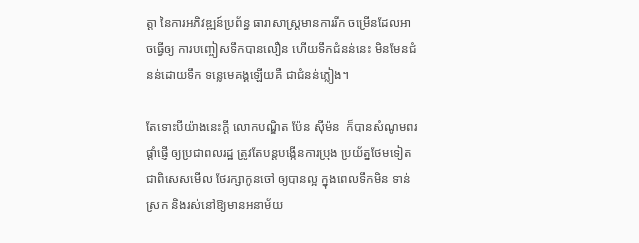ត្តា នៃការអភិវឌ្ឍន៍ប្រព័ន្ធ ធារាសាស្រ្តមានការរីក ចម្រើនដែលអាចធ្វើឲ្យ ការបញ្ចៀសទឹកបានលឿន ហើយទឹកជំនន់នេះ មិនមែនជំនន់ដោយទឹក ទន្លេមេគង្គឡើយគឺ ជាជំនន់ភ្លៀង។

តែទោះបីយ៉ាងនេះក្ដី លោកបណ្ឌិត ប៉ែន ស៊ីម៉ន  ក៏បានសំណូមពរផ្ដាំផ្ញើ ឲ្យប្រជាពលរដ្ឋ ត្រូវតែបន្តបង្កើនការប្រុង ប្រយ័ត្នថែមទៀត ជាពិសេសមើល ថែរក្សាកូនចៅ ឲ្យបានល្អ ក្នុងពេលទឹកមិន ទាន់ស្រក និងរស់នៅឱ្យមានអនាម័យ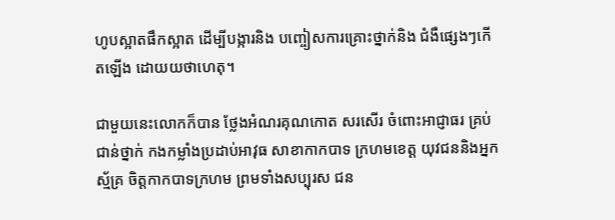ហូបស្អាតផឹកស្អាត ដើម្បីបង្ការនិង បញ្ចៀសការគ្រោះថ្នាក់និង ជំងឺផ្សេងៗកើតឡើង ដោយយថាហេតុ។

ជាមួយនេះលោកក៏បាន ថ្លែងអំណរគុណកោត សរសើរ ចំពោះអាជ្ញាធរ គ្រប់ជាន់ថ្នាក់ កងកម្លាំងប្រដាប់អាវុធ សាខាកាកបាទ ក្រហមខេត្ត យុវជននិងអ្នកស្ម័គ្រ ចិត្តកាកបាទក្រហម ព្រមទាំងសប្បុរស ជន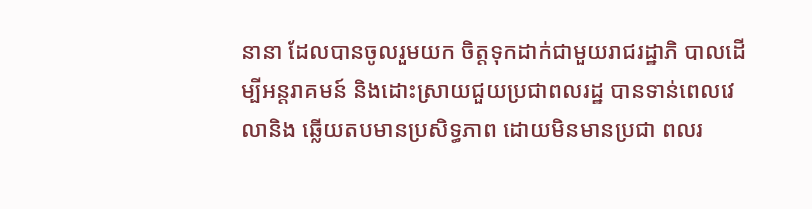នានា ដែលបានចូលរួមយក ចិត្តទុកដាក់ជាមួយរាជរដ្ឋាភិ បាលដើម្បីអន្តរាគមន៍ និងដោះស្រាយជួយប្រជាពលរដ្ឋ បានទាន់ពេលវេលានិង ឆ្លើយតបមានប្រសិទ្ធភាព ដោយមិនមានប្រជា ពលរ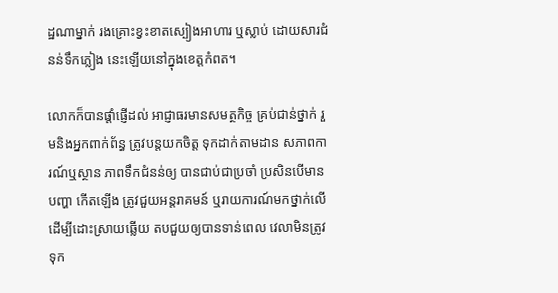ដ្ឋណាម្នាក់ រងគ្រោះខ្វះខាតស្បៀងអាហារ ឬស្លាប់ ដោយសារជំនន់ទឹកភ្លៀង នេះឡើយនៅក្នុងខេត្តកំពត។

លោកក៏បានផ្ដាំផ្ញើដល់ អាជ្ញាធរមានសមត្ថកិច្ច គ្រប់ជាន់ថ្នាក់ រួមនិងអ្នកពាក់ព័ន្ធ ត្រូវបន្តយកចិត្ត ទុកដាក់តាមដាន សភាពការណ៍ឬស្ថាន ភាពទឹកជំនន់ឲ្យ បានជាប់ជាប្រចាំ ប្រសិនបើមានបញ្ហា កើតឡើង ត្រូវជួយអន្តរាគមន៍ ឬរាយការណ៍មកថ្នាក់លើ ដើម្បីដោះស្រាយឆ្លើយ តបជួយឲ្យបានទាន់ពេល វេលាមិនត្រូវទុក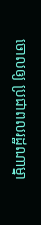ចោលឲ្យ ប្រជាពលរដ្ឋណាម្នា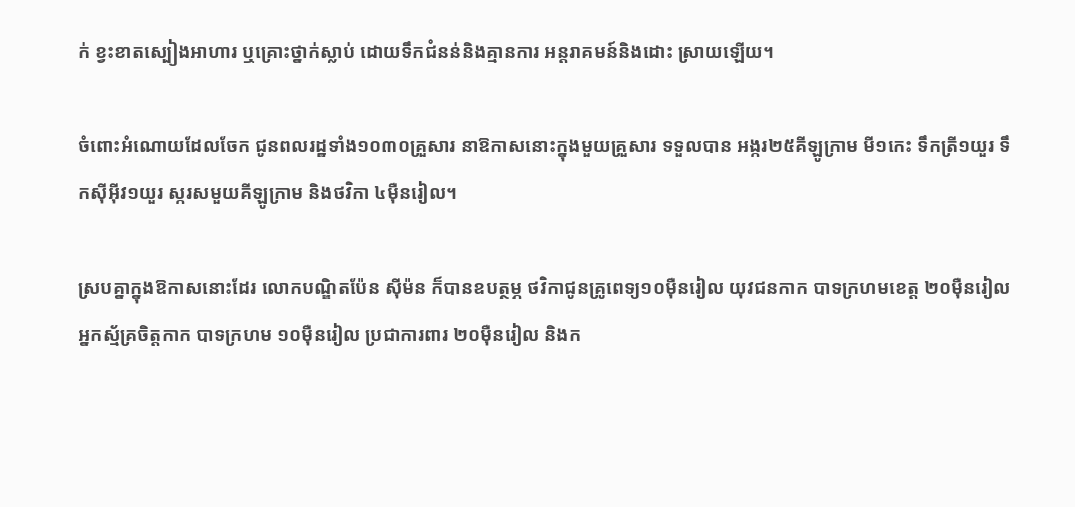ក់ ខ្វះខាតស្បៀងអាហារ ឬគ្រោះថ្នាក់ស្លាប់ ដោយទឹកជំនន់និងគ្មានការ អន្តរាគមន៍និងដោះ ស្រាយឡើយ។

ចំពោះអំណោយដែលចែក ជូនពលរដ្ឋទាំង១០៣០គ្រួសារ នាឱកាសនោះក្នុងមួយគ្រួសារ ទទួលបាន អង្ករ២៥គីឡូក្រាម មី១កេះ ទឹកត្រី១យួរ ទឹកស៊ីអ៊ីវ១យួរ ស្ករសមួយគីឡូក្រាម និងថវិកា ៤ម៉ឺនរៀល។

ស្របគ្នាក្នុងឱកាសនោះដែរ លោកបណ្ឌិតប៉ែន ស៊ីម៉ន ក៏បានឧបត្ថម្ភ ថវិកាជូនគ្រូពេទ្យ១០ម៉ឺនរៀល យុវជនកាក បាទក្រហមខេត្ត ២០ម៉ឺនរៀល អ្នកស្ម័គ្រចិត្តកាក បាទក្រហម ១០ម៉ឺនរៀល ប្រជាការពារ ២០ម៉ឺនរៀល និងក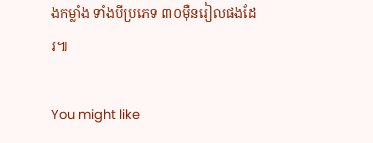ងកម្លាំង ទាំងបីប្រភេទ ៣០ម៉ឺនរៀលផងដែរ៕

You might like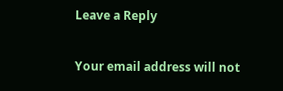Leave a Reply

Your email address will not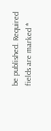be published. Required fields are marked *